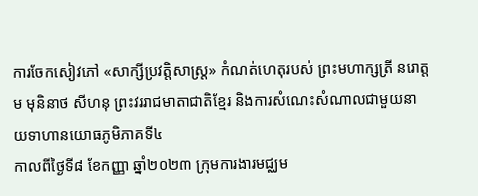ការចែកសៀវភៅ «សាក្សីប្រវត្តិសាស្រ្ត» កំណត់ហេតុរបស់ ព្រះមហាក្សត្រី នរោត្តម មុនិនាថ សីហនុ ព្រះវររាជមាតាជាតិខ្មែរ និងការសំណេះសំណាលជាមួយនាយទាហានយោធភូមិភាគទី៤
កាលពីថ្ងៃទី៨ ខែកញ្ញា ឆ្នាំ២០២៣ ក្រុមការងារមជ្ឈម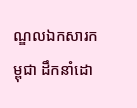ណ្ឌលឯកសារកម្ពុជា ដឹកនាំដោ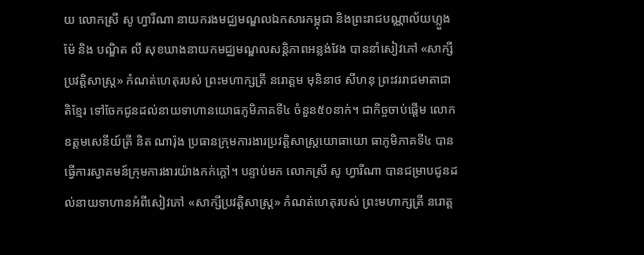យ លោកស្រី សូ ហ្វារីណា នាយករងមជ្ឈមណ្ឌលឯកសារកម្ពុជា និងព្រះរាជបណ្ណាល័យហ្លួងម៉ែ និង បណ្ឌិត លី សុខឃាងនាយកមជ្ឈមណ្ឌលសន្តិភាពអន្លង់វែង បាននាំសៀវភៅ «សាក្សីប្រវត្តិសាស្រ្ត» កំណត់ហេតុរបស់ ព្រះមហាក្សត្រី នរោត្តម មុនិនាថ សីហនុ ព្រះវររាជមាតាជាតិខ្មែរ ទៅចែកជូនដល់នាយទាហានយោធភូមិភាគទី៤ ចំនួន៥០នាក់។ ជាកិច្ចចាប់ផ្តើម លោកឧត្តមសេនីយ៍ត្រី និត ណារ៉ុង ប្រធានក្រុមការងារប្រវត្តិសាស្រ្តយោធាយោ ធាភូមិភាគទី៤ បានធ្វើការស្វាគមន៍ក្រុមការងារយ៉ាងកក់ក្តៅ។ បន្ទាប់មក លោកស្រី សូ ហ្វារីណា បានជម្រាបជូនដល់នាយទាហានអំពីសៀវភៅ «សាក្សីប្រវត្តិសាស្រ្ត» កំណត់ហេតុរបស់ ព្រះមហាក្សត្រី នរោត្ត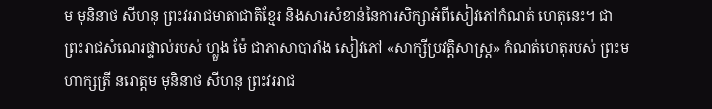ម មុនិនាថ សីហនុ ព្រះវររាជមាតាជាតិខ្មែរ និងសារសំខាន់នៃការសិក្សាអំពីសៀវភៅកំណត់ ហេតុនេះ។ ជាព្រះរាជសំណេរផ្ទាល់របស់ ហ្លួង ម៉ែ ជាភាសាបារាំង សៀវភៅ «សាក្សីប្រវត្តិសាស្រ្ត» កំណត់ហេតុរបស់ ព្រះមហាក្សត្រី នរោត្តម មុនិនាថ សីហនុ ព្រះវររាជ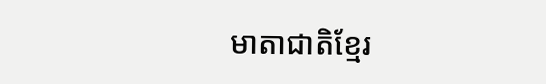មាតាជាតិខ្មែរ